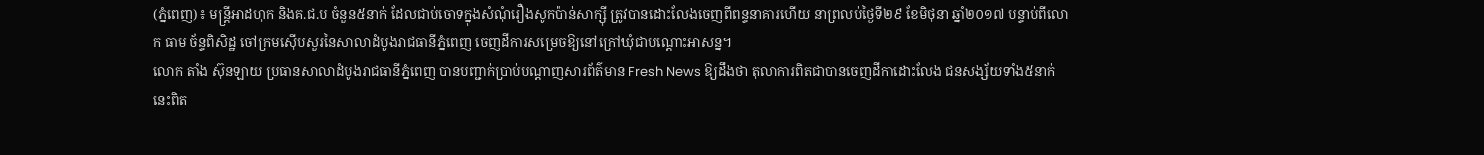(ភ្នំពេញ)៖ មន្រ្តីអាដហុក និងគ.ជ.ប ចំនួន៥នាក់ ដែលជាប់ចោទក្នុងសំណុំរឿងសូកប៉ាន់សាក្ស៊ី ត្រូវបានដោះលែងចេញពីពន្ទនាគារហើយ នាព្រលប់ថ្ងៃទី២៩ ខែមិថុនា ឆ្នាំ២០១៧ បន្ទាប់ពីលោក ធាម ច័ន្ទពិសិដ្ឋ ចៅក្រមស៊ើបសួរនៃសាលាដំបូងរាជធានីភ្នំពេញ ចេញដីការសម្រេចឱ្យនៅក្រៅឃុំជាបណ្តោះអាសន្ន។
លោក តាំង ស៊ុនឡាយ ប្រធានសាលាដំបូងរាជធានីភ្នំពេញ បានបញ្ជាក់ប្រាប់បណ្តាញសារព័ត៌មាន Fresh News ឱ្យដឹងថា តុលាការពិតជាបានចេញដីកាដោះលែង ជនសង្ស័យទាំង៥នាក់នេះពិត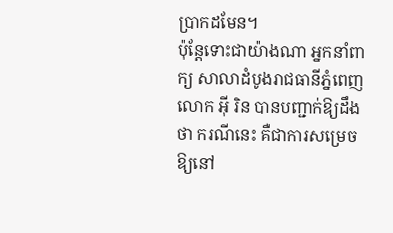ប្រាកដមែន។
ប៉ុន្តែទោះជាយ៉ាងណា អ្នកនាំពាក្យ សាលាដំបូងរាជធានីភ្នំពេញ លោក អ៊ី រិន បានបញ្ជាក់ឱ្យដឹងថា ករណីនេះ គឺជាការសម្រេចឱ្យនៅ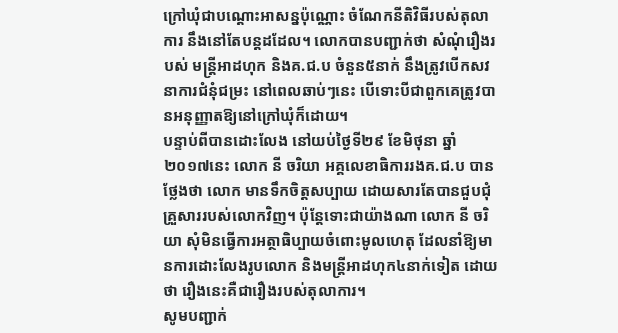ក្រៅឃុំជាបណ្តោះអាសន្នប៉ុណ្ណោះ ចំណែកនីតិវិធីរបស់តុលាការ នឹងនៅតែបន្តដដែល។ លោកបានបញ្ជាក់ថា សំណុំរឿងរបស់ មន្រ្តីអាដហុក និងគ.ជ.ប ចំនួន៥នាក់ នឹងត្រូវបើកសវនាការជំនុំជម្រះ នៅពេលឆាប់ៗនេះ បើទោះបីជាពួកគេត្រូវបានអនុញ្ញាតឱ្យនៅក្រៅឃុំក៏ដោយ។
បន្ទាប់ពីបានដោះលែង នៅយប់ថ្ងៃទី២៩ ខែមិថុនា ឆ្នាំ២០១៧នេះ លោក នី ចរិយា អគ្គលេខាធិការរងគ.ជ.ប បានថ្លែងថា លោក មានទឹកចិត្តសប្បាយ ដោយសារតែបានជួបជុំគ្រួសាររបស់លោកវិញ។ ប៉ុន្តែទោះជាយ៉ាងណា លោក នី ចរិយា សុំមិនធ្វើការអត្ថាធិប្បាយចំពោះមូលហេតុ ដែលនាំឱ្យមានការដោះលែងរូបលោក និងមន្រ្តីអាដហុក៤នាក់ទៀត ដោយថា រឿងនេះគឺជារឿងរបស់តុលាការ។
សូមបញ្ជាក់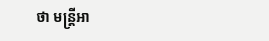ថា មន្រ្តីអា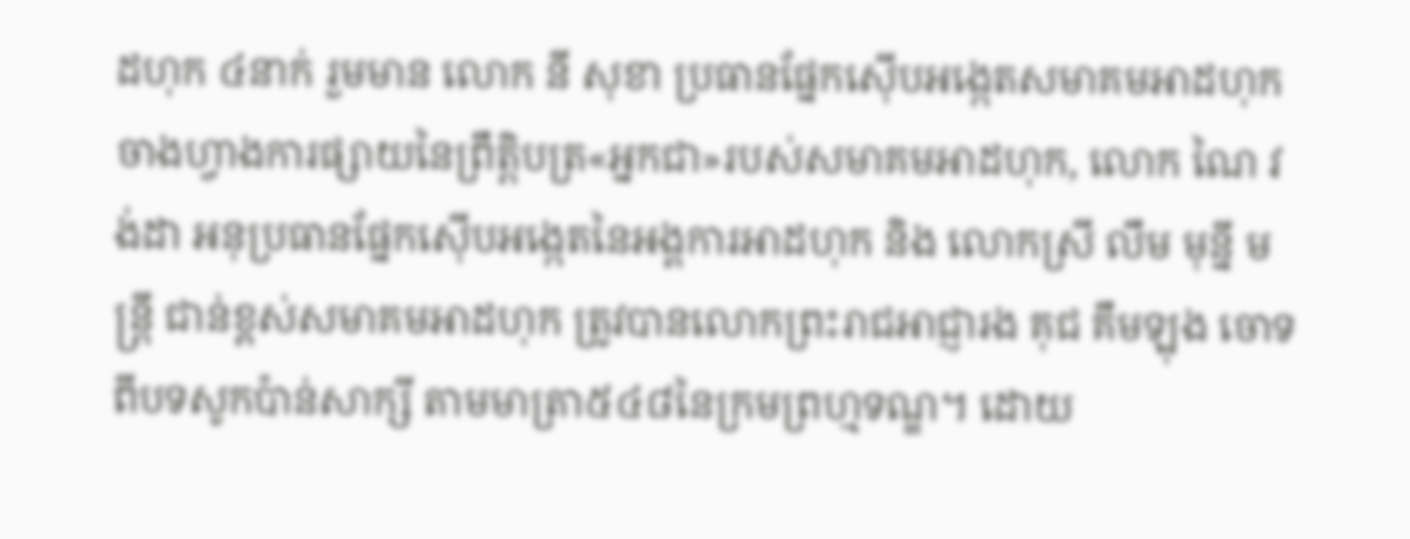ដហុក ៤នាក់ រួមមាន លោក នី សុខា ប្រធានផ្នែកស៊ើបអង្កេតសមាគមអាដហុក ចាងហ្វាងការផ្សាយនៃព្រឹត្តិបត្រ«អ្នកជា»របស់សមាគមអាដហុក, លោក ណៃ វង់ដា អនុប្រធានផ្នែកស៊ើបអង្កេតនៃអង្គការអាដហុក និង លោកស្រី លឹម មុន្នី មន្ត្រី ជាន់ខ្ពស់សមាគមអាដហុក ត្រូវបានលោកព្រះរាជអាជ្ញារង គុជ គឹមឡុង ចោទពីបទសូកប៉ាន់សាក្សី តាមមាត្រា៥៤៨នៃក្រមព្រហ្មទណ្ឌ។ ដោយ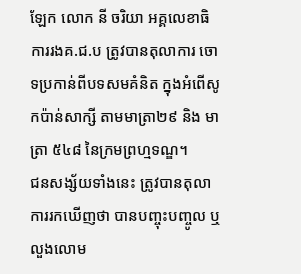ឡែក លោក នី ចរិយា អគ្គលេខាធិការរងគ.ជ.ប ត្រូវបានតុលាការ ចោទប្រកាន់ពីបទសមគំនិត ក្នុងអំពើសូកប៉ាន់សាក្សី តាមមាត្រា២៩ និង មាត្រា ៥៤៨ នៃក្រមព្រហ្មទណ្ឌ។
ជនសង្ស័យទាំងនេះ ត្រូវបានតុលាការរកឃើញថា បានបញ្ចុះបញ្ចូល ឬលួងលោម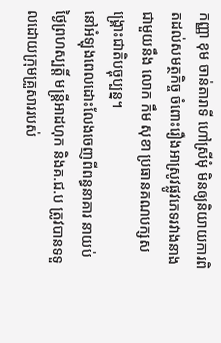កញ្ញា ខុម ចាន់តារាទី ហៅស្រីមុំ មិនឲ្យនិយាយការពិតដល់សមត្ថកិច្ច ចំពោះរឿងអាស្រូវផ្លូវភេទរវាងនាង ជាមួយនឹង លោក កឹម សុខា ប្រធានគណបក្សសង្គ្រោះជាតិបច្ចុប្បន្ន។
នៅអំឡុងពេលដោះលែងចេញពីពន្ធនាគារ នាយប់ថ្ងៃព្រហស្បត្តិ៍ មន្រ្តីអាដហុក និងគ.ជ.ប ត្រូវបានទទួលដោយក្រុមគ្រួសាររបស់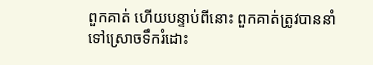ពួកគាត់ ហើយបន្ទាប់ពីនោះ ពួកគាត់ត្រូវបាននាំទៅស្រោចទឹករំដោះ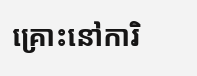គ្រោះនៅការិ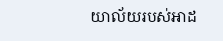យាល័យរបស់អាដ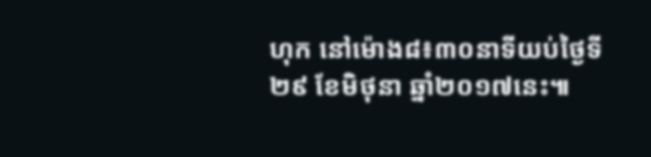ហុក នៅម៉ោង៨៖៣០នាទីយប់ថ្ងៃទី២៩ ខែមិថុនា ឆ្នាំ២០១៧នេះ៕